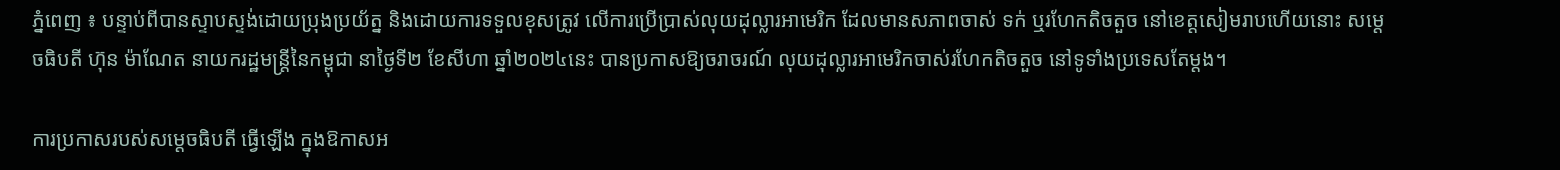ភ្នំពេញ ៖ បន្ទាប់ពីបានស្ទាបស្ទង់ដោយប្រុងប្រយ័ត្ន និងដោយការទទួលខុសត្រូវ លើការប្រើប្រាស់លុយដុល្លារអាមេរិក ដែលមានសភាពចាស់ ទក់ ឬរហែកតិចតួច នៅខេត្តសៀមរាបហើយនោះ សម្តេចធិបតី ហ៊ុន ម៉ាណែត នាយករដ្ឋមន្ត្រីនៃកម្ពុជា នាថ្ងៃទី២ ខែសីហា ឆ្នាំ២០២៤នេះ បានប្រកាសឱ្យចរាចរណ៍ លុយដុល្លារអាមេរិកចាស់រហែកតិចតួច នៅទូទាំងប្រទេសតែម្តង។

ការប្រកាសរបស់សម្តេចធិបតី ធ្វើឡើង ក្នុងឱកាសអ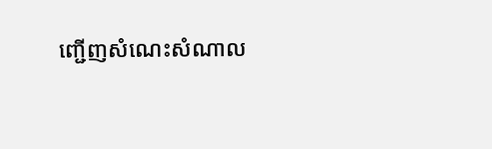ញ្ជើញសំណេះសំណាល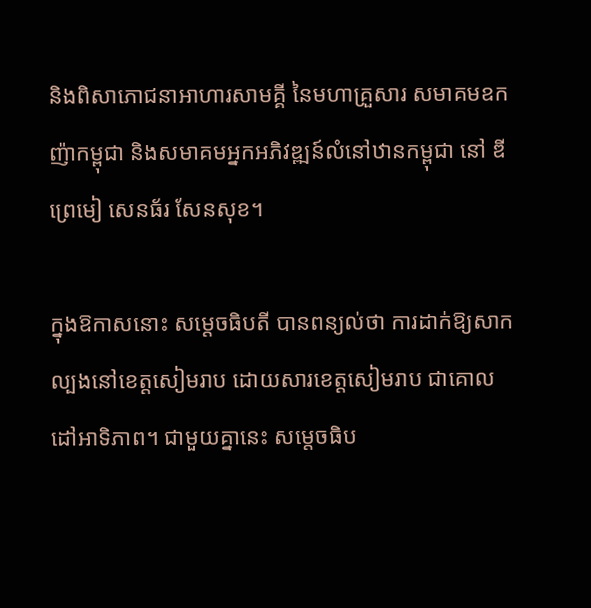និងពិសាភោជនាអាហារសាមគ្គី នៃមហាគ្រួសារ សមាគមឧកញ៉ាកម្ពុជា និងសមាគមអ្នកអភិវឌ្ឍន៍លំនៅឋានកម្ពុជា នៅ ឌី ព្រេមៀ សេនធ័រ សែនសុខ។

ក្នុងឱកាសនោះ សម្តេចធិបតី បានពន្យល់ថា ការដាក់ឱ្យសាកល្បងនៅខេត្តសៀមរាប ដោយសារខេត្តសៀមរាប ជាគោលដៅអាទិភាព។ ជាមួយគ្នានេះ សម្តេចធិប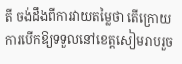តី ចង់ដឹងពីការវាយតម្លៃថា តើក្រោយការបើកឱ្យទទួលនៅខេត្តសៀមរាបរួច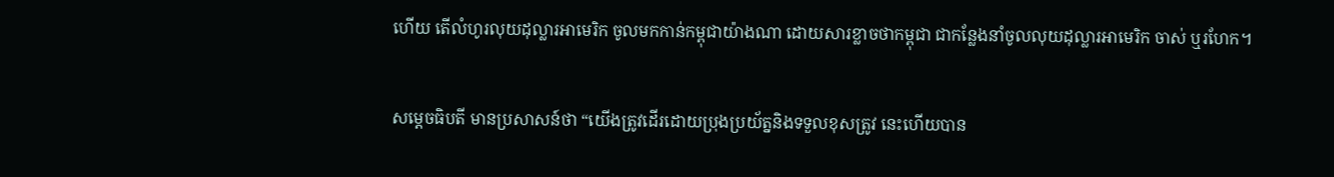ហើយ តើលំហូរលុយដុល្លារអាមេរិក ចូលមកកាន់កម្ពុជាយ៉ាងណា ដោយសារខ្លាចថាកម្ពុជា ជាកន្លែងនាំចូលលុយដុល្លារអាមេរិក ចាស់ ឬរហែក។


សម្តេចធិបតី មានប្រសាសន៍ថា “យើងត្រូវដើរដោយប្រុងប្រយ័ត្ននិងទទួលខុសត្រូវ នេះហើយបាន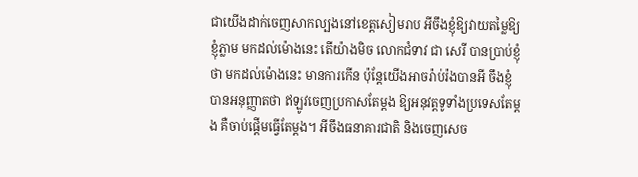ជាយើងដាក់ចេញសាកល្បងនៅខេត្តសៀមរាប អីចឹងខ្ញុំឱ្យវាយតម្លៃឱ្យខ្ញុំភ្លាម មកដល់ម៉ោងនេះ តើយ៉ាងមិច លោកជំទាវ ជា សេរី បានប្រាប់ខ្ញុំថា មកដល់ម៉ោងនេះ មានការកើន ប៉ុន្តែយើងអាចរ៉ាប់រ៉ងបានអី ចឹងខ្ញុំបានអនុញ្ញាតថា ឥឡូវចេញប្រកាសតែម្តង ឱ្យអនុវត្តទូទាំងប្រទេសតែម្តង គឺចាប់ផ្តើមធ្វើតែម្តង។ អីចឹងធនាគារជាតិ និងចេញសេច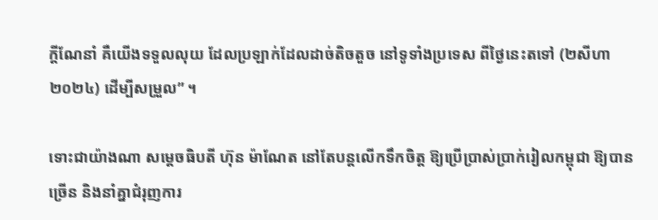ក្តីណែនាំ គឺយើងទទួលលុយ ដែលប្រឡាក់ដែលដាច់តិចតួច នៅទូទាំងប្រទេស ពីថ្ងៃនេះតទៅ (២សីហា២០២៤) ដើម្បីសម្រួល” ។

ទោះជាយ៉ាងណា សម្តេចធិបតី ហ៊ុន ម៉ាណែត នៅតែបន្តលើកទឹកចិត្ត ឱ្យប្រើប្រាស់ប្រាក់រៀលកម្ពុជា ឱ្យបានច្រើន និងនាំគ្នាជំរុញការ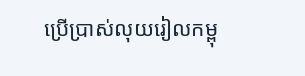ប្រើប្រាស់លុយរៀលកម្ពុ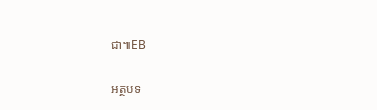ជា៕EB

អត្ថបទ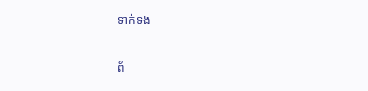ទាក់ទង

ព័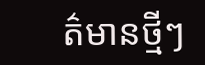ត៌មានថ្មីៗ